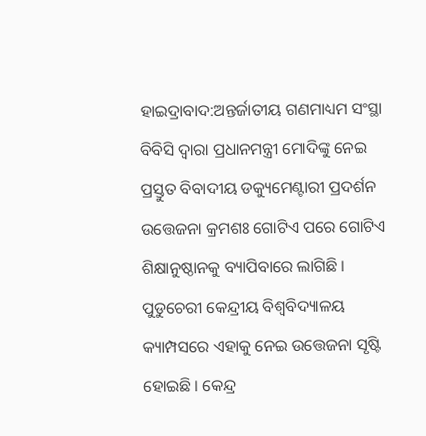ହାଇଦ୍ରାବାଦ:ଅନ୍ତର୍ଜାତୀୟ ଗଣମାଧ୍ୟମ ସଂସ୍ଥା ବିବିସି ଦ୍ବାରା ପ୍ରଧାନମନ୍ତ୍ରୀ ମୋଦିଙ୍କୁ ନେଇ ପ୍ରସ୍ତୁତ ବିବାଦୀୟ ଡକ୍ୟୁମେଣ୍ଟାରୀ ପ୍ରଦର୍ଶନ ଉତ୍ତେଜନା କ୍ରମଶଃ ଗୋଟିଏ ପରେ ଗୋଟିଏ ଶିକ୍ଷାନୁଷ୍ଠାନକୁ ବ୍ୟାପିବାରେ ଲାଗିଛି । ପୁଡୁଚେରୀ କେନ୍ଦ୍ରୀୟ ବିଶ୍ବବିଦ୍ୟାଳୟ କ୍ୟାମ୍ପସରେ ଏହାକୁ ନେଇ ଉତ୍ତେଜନା ସୃଷ୍ଟି ହୋଇଛି । କେନ୍ଦ୍ର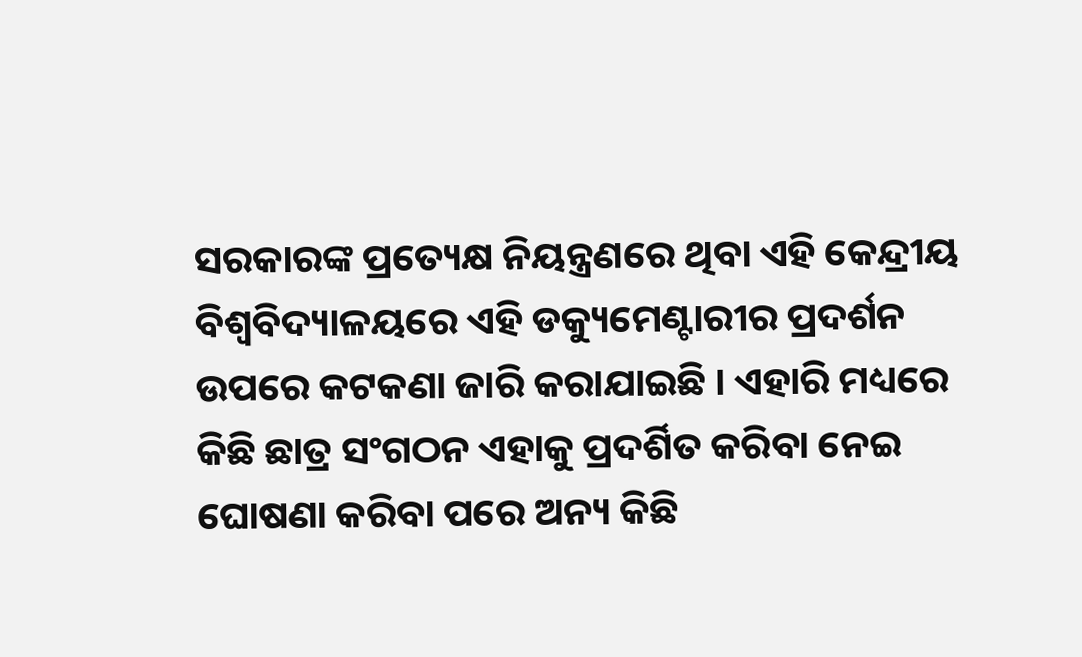ସରକାରଙ୍କ ପ୍ରତ୍ୟେକ୍ଷ ନିୟନ୍ତ୍ରଣରେ ଥିବା ଏହି କେନ୍ଦ୍ରୀୟ ବିଶ୍ବବିଦ୍ୟାଳୟରେ ଏହି ଡକ୍ୟୁମେଣ୍ଟାରୀର ପ୍ରଦର୍ଶନ ଉପରେ କଟକଣା ଜାରି କରାଯାଇଛି । ଏହାରି ମଧ୍ୟରେ କିଛି ଛାତ୍ର ସଂଗଠନ ଏହାକୁ ପ୍ରଦର୍ଶିତ କରିବା ନେଇ ଘୋଷଣା କରିବା ପରେ ଅନ୍ୟ କିଛି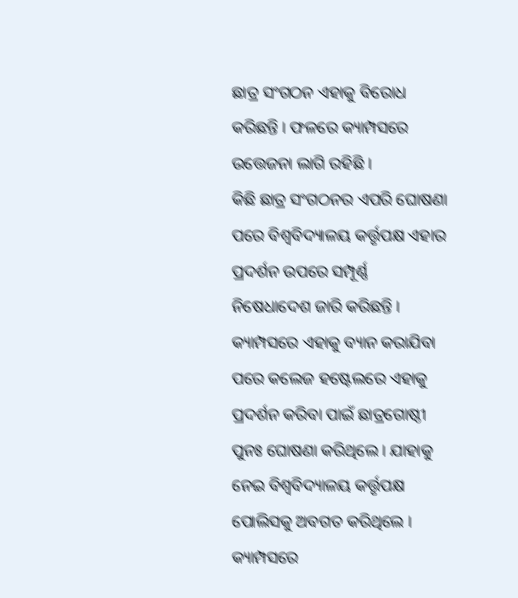ଛାତ୍ର ସଂଗଠନ ଏହାକୁ ବିରୋଧ କରିଛନ୍ତି । ଫଳରେ କ୍ୟାମ୍ପସରେ ଉତ୍ତେଜନା ଲାଗି ରହିଛି ।
କିଛି ଛାତ୍ର ସଂଗଠନର ଏପରି ଘୋଷଣା ପରେ ବିଶ୍ବବିଦ୍ୟାଳୟ କର୍ତ୍ତୃପକ୍ଷ ଏହାର ପ୍ରଦର୍ଶନ ଉପରେ ସମ୍ପୂର୍ଣ୍ଣ ନିଷେଧାଦେଶ ଜାରି କରିଛନ୍ତି । କ୍ୟାମ୍ପସରେ ଏହାକୁ ବ୍ୟାନ କରାଯିବା ପରେ କଲେଜ ହଷ୍ଟେଲରେ ଏହାକୁ ପ୍ରଦର୍ଶନ କରିବା ପାଇଁ ଛାତ୍ରଗୋଷ୍ଠୀ ପୁନଃ ଘୋଷଣା କରିଥିଲେ । ଯାହାକୁ ନେଇ ବିଶ୍ବବିଦ୍ୟାଳୟ କର୍ତ୍ତୃପକ୍ଷ ପୋଲିସକୁ ଅବଗତ କରିଥିଲେ । କ୍ୟାମ୍ପସରେ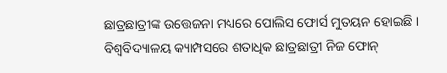ଛାତ୍ରଛାତ୍ରୀଙ୍କ ଉତ୍ତେଜନା ମଧ୍ୟରେ ପୋଲିସ ଫୋର୍ସ ମୁତୟନ ହୋଇଛି । ବିଶ୍ୱବିଦ୍ୟାଳୟ କ୍ୟାମ୍ପସରେ ଶତାଧିକ ଛାତ୍ରଛାତ୍ରୀ ନିଜ ଫୋନ୍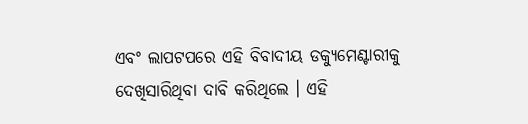ଏବଂ ଲାପଟପରେ ଏହି ବିବାଦୀୟ ଡକ୍ୟୁମେଣ୍ଟାରୀକୁ ଦେଖିସାରିଥିବା ଦାବି କରିଥିଲେ । ଏହି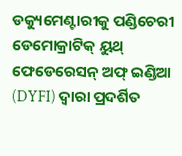ଡକ୍ୟୁମେଣ୍ଟାରୀକୁ ପଣ୍ଡିଚେରୀ ଡେମୋକ୍ରାଟିକ୍ ୟୁଥ୍ ଫେଡେରେସନ୍ ଅଫ୍ ଇଣ୍ଡିଆ (DYFI) ଦ୍ୱାରା ପ୍ରଦର୍ଶିତ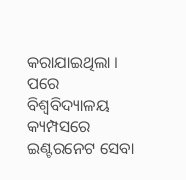କରାଯାଇଥିଲା । ପରେ ବିଶ୍ବବିଦ୍ୟାଳୟ କ୍ୟମ୍ପସରେ ଇଣ୍ଟରନେଟ ସେବା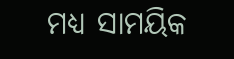ମଧ୍ୟ ସାମୟିକ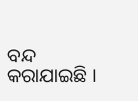ବନ୍ଦ କରାଯାଇଛି ।